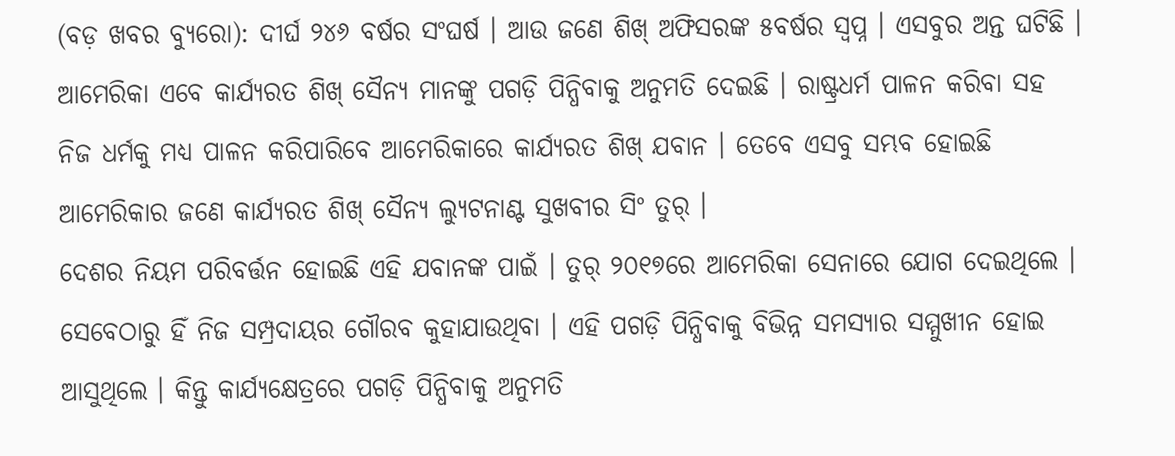(ବଡ଼ ଖବର ବ୍ୟୁରୋ): ଦୀର୍ଘ ୨୪୬ ବର୍ଷର ସଂଘର୍ଷ । ଆଉ ଜଣେ ଶିଖ୍ ଅଫିସରଙ୍କ ୫ବର୍ଷର ସ୍ୱପ୍ନ । ଏସବୁର ଅନ୍ତ ଘଟିଛି । ଆମେରିକା ଏବେ କାର୍ଯ୍ୟରତ ଶିଖ୍ ସୈନ୍ୟ ମାନଙ୍କୁ ପଗଡ଼ି ପିନ୍ଧିବାକୁ ଅନୁମତି ଦେଇଛି । ରାଷ୍ଟ୍ରଧର୍ମ ପାଳନ କରିବା ସହ ନିଜ ଧର୍ମକୁ ମଧ୍ୟ ପାଳନ କରିପାରିବେ ଆମେରିକାରେ କାର୍ଯ୍ୟରତ ଶିଖ୍ ଯବାନ । ତେବେ ଏସବୁ ସମ୍ଭବ ହୋଇଛି ଆମେରିକାର ଜଣେ କାର୍ଯ୍ୟରତ ଶିଖ୍ ସୈନ୍ୟ ଲ୍ୟୁଟନାଣ୍ଟ ସୁଖବୀର ସିଂ ତୁର୍ ।
ଦେଶର ନିୟମ ପରିବର୍ତ୍ତନ ହୋଇଛି ଏହି ଯବାନଙ୍କ ପାଇଁ । ତୁର୍ ୨୦୧୭ରେ ଆମେରିକା ସେନାରେ ଯୋଗ ଦେଇଥିଲେ । ସେବେଠାରୁ ହିଁ ନିଜ ସମ୍ପ୍ରଦାୟର ଗୌରବ କୁହାଯାଉଥିବା । ଏହି ପଗଡ଼ି ପିନ୍ଧିବାକୁ ବିଭିନ୍ନ ସମସ୍ୟାର ସମ୍ମୁଖୀନ ହୋଇ ଆସୁଥିଲେ । କିନ୍ତୁ କାର୍ଯ୍ୟକ୍ଷେତ୍ରରେ ପଗଡ଼ି ପିନ୍ଧିବାକୁ ଅନୁମତି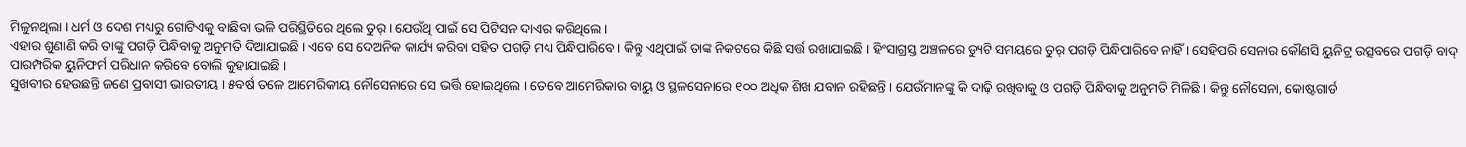ମିଳୁନଥିଲା । ଧର୍ମ ଓ ଦେଶ ମଧ୍ୟରୁ ଗୋଟିଏକୁ ବାଛିବା ଭଳି ପରିସ୍ଥିତିରେ ଥିଲେ ତୁର୍ । ଯେଉଁଥି ପାଇଁ ସେ ପିଟିସନ ଦାଏର କରିଥିଲେ ।
ଏହାର ଶୁଣାଣି କରି ତାଙ୍କୁ ପଗଡ଼ି ପିନ୍ଧିବାକୁ ଅନୁମତି ଦିଆଯାଇଛି । ଏବେ ସେ ଦେଅନିକ କାର୍ଯ୍ୟ କରିବା ସହିତ ପଗଡ଼ି ମଧ୍ୟ ପିନ୍ଧିପାରିବେ । କିନ୍ତୁ ଏଥିପାଇଁ ତାଙ୍କ ନିକଟରେ କିଛି ସର୍ତ୍ତ ରଖାଯାଇଛି । ହିଂସାଗ୍ରସ୍ତ ଅଞ୍ଚଳରେ ଡ୍ୟୁଟି ସମୟରେ ତୁର୍ ପଗଡ଼ି ପିନ୍ଧିପାରିବେ ନାହିଁ । ସେହିପରି ସେନାର କୌଣସି ୟୁନିଟ୍ର ଉତ୍ସବରେ ପଗଡ଼ି ବାଦ୍ ପାରମ୍ପରିକ ୟୁନିଫର୍ମ ପରିଧାନ କରିବେ ବୋଲି କୁହାଯାଇଛି ।
ସୁଖବୀର ହେଉଛନ୍ତି ଜଣେ ପ୍ରବାସୀ ଭାରତୀୟ । ୫ବର୍ଷ ତଳେ ଆମେରିକୀୟ ନୌସେନାରେ ସେ ଭର୍ତ୍ତି ହୋଇଥିଲେ । ତେବେ ଆମେରିକାର ବାୟୁ ଓ ସ୍ଥଳସେନାରେ ୧୦୦ ଅଧିକ ଶିଖ ଯବାନ ରହିଛନ୍ତି । ଯେଉଁମାନଙ୍କୁ କି ଦାଢ଼ି ରଖିବାକୁ ଓ ପଗଡ଼ି ପିନ୍ଧିବାକୁ ଅନୁମତି ମିଳିଛି । କିନ୍ତୁ ନୌସେନା, କୋଷ୍ଟଗାର୍ଡ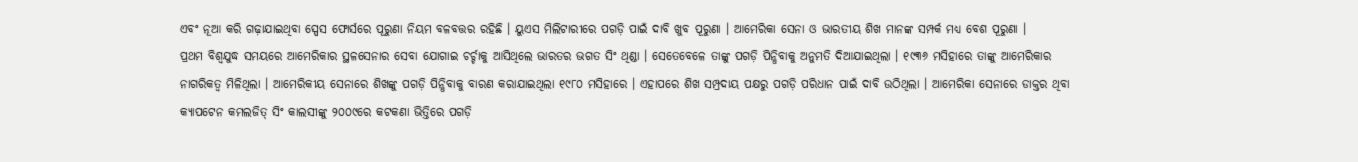ଏବଂ ନୂଆ କରି ଗଢ଼ାଯାଇଥିବା ସ୍ପେସ ଫୋର୍ସରେ ପୂରୁଣା ନିୟମ ବଳବତ୍ତର ରହିଛି । ୟୁଏସ ମିଲିଟାରୀରେ ପଗଡ଼ି ପାଇଁ ଦାବି ଖୁବ ପୂରୁଣା । ଆମେରିକା ସେନା ଓ ଭାରତୀୟ ଶିଖ ମାନଙ୍କ ସମ୍ପର୍କ ମଧ୍ୟ ବେଶ ପୂରୁଣା ।
ପ୍ରଥମ ବିଶ୍ୱଯୁଦ୍ଧ ସମୟରେ ଆମେରିକାର ସ୍ଥଳସେନାର ସେବା ଯୋଗାଇ ଚର୍ଚ୍ଚାକୁ ଆସିଥିଲେ ଭାରତର ଭଗତ ସିଂ ଥିଣ୍ଡା । ସେତେବେଳେ ତାଙ୍କୁ ପଗଡ଼ି ପିନ୍ଧିବାକୁ ଅନୁମତି ଦିଆଯାଇଥିଲା । ୧୯୩୬ ମସିହାରେ ତାଙ୍କୁ ଆମେରିକାର ନାଗରିକତ୍ୱ ମିଳିଥିଲା । ଆମେରିକୀୟ ସେନାରେ ଶିଖଙ୍କୁ ପଗଡ଼ି ପିନ୍ଧିବାକୁ ବାରଣ କରାଯାଇଥିଲା ୧୯୮୦ ମସିହାରେ । ଏହାପରେ ଶିଖ ସମ୍ପ୍ରଦାୟ ପକ୍ଷରୁ ପଗଡ଼ି ପରିଧାନ ପାଇଁ ଦାବି ଉଠିଥିଲା । ଆମେରିକା ସେନାରେ ଡାକ୍ତର ଥିବା କ୍ୟାପଟେନ କମଲଜିତ୍ ସିଂ କାଲସୀଙ୍କୁ ୨୦୦୯ରେ କଟକଣା ଭିତ୍ତିରେ ପଗଡ଼ି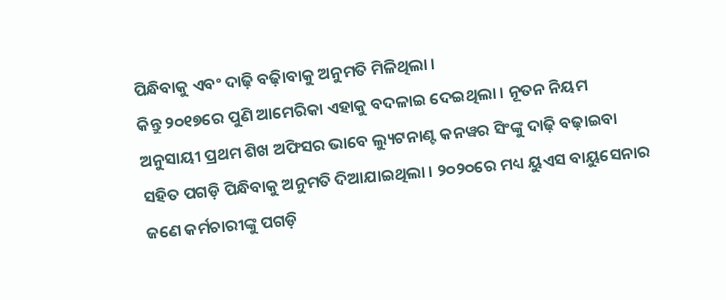ପିନ୍ଧିବାକୁ ଏବଂ ଦାଢ଼ି ବଢ଼ାିବାକୁ ଅନୁମତି ମିଳିଥିଲା ।
କିନ୍ତୁ ୨୦୧୭ରେ ପୁଣି ଆମେରିକା ଏହାକୁ ବଦଳାଇ ଦେଇଥିଲା । ନୂତନ ନିୟମ ଅନୁସାୟୀ ପ୍ରଥମ ଶିଖ ଅଫିସର ଭାବେ ଲ୍ୟୁଟନାଣ୍ଟ କନୱର ସିଂଙ୍କୁ ଦାଢ଼ି ବଢ଼ାଇବା ସହିତ ପଗଡ଼ି ପିନ୍ଧିବାକୁ ଅନୁମତି ଦିଆଯାଇଥିଲା । ୨୦୨୦ରେ ମଧ୍ୟ ୟୁଏସ ବାୟୁସେନାର ଜଣେ କର୍ମଚାରୀଙ୍କୁ ପଗଡ଼ି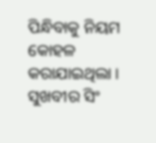ପିନ୍ଧିବାକୁ ନିୟମ କୋହଳ କରାଯାଇଥିଲା । ସୁଖବୀର ସିଂ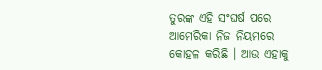ତୁରଙ୍କ ଏହି ସଂଘର୍ଷ ପରେ ଆମେରିକା ନିଜ ନିୟମରେ କୋହଳ କରିଛି । ଆଉ ଏହାକୁ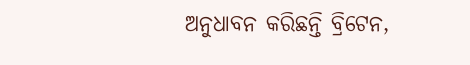ଅନୁଧାବନ କରିଛନ୍ତି ବ୍ରିଟେନ,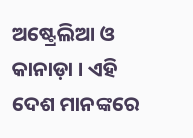ଅଷ୍ଟ୍ରେଲିଆ ଓ କାନାଡ଼ା । ଏହି ଦେଶ ମାନଙ୍କରେ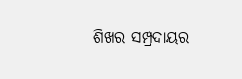ଶିଖର ସମ୍ପ୍ରଦାୟର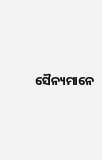ସୈନ୍ୟମାନେ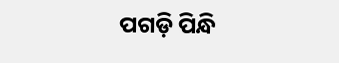ପଗଡ଼ି ପିନ୍ଧି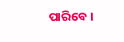ପାରିବେ ।